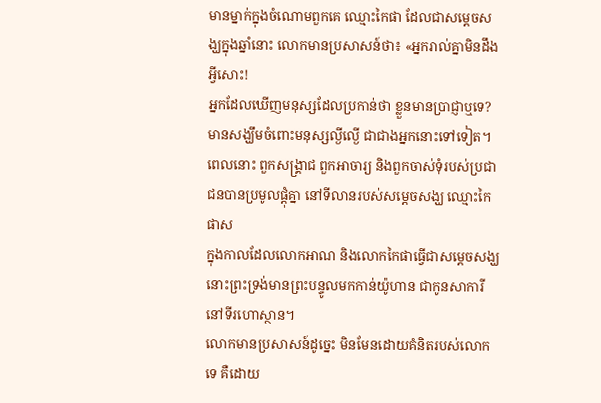មានម្នាក់ក្នុងចំណោមពួកគេ ឈ្មោះកៃផា ដែលជាសម្តេចសង្ឃក្នុងឆ្នាំនោះ លោកមានប្រសាសន៍ថា៖ «អ្នករាល់គ្នាមិនដឹងអ្វីសោះ!
អ្នកដែលឃើញមនុស្សដែលប្រកាន់ថា ខ្លួនមានប្រាជ្ញាឬទេ? មានសង្ឃឹមចំពោះមនុស្សល្ងីល្ងើ ជាជាងអ្នកនោះទៅទៀត។
ពេលនោះ ពួកសង្គ្រាជ ពួកអាចារ្យ និងពួកចាស់ទុំរបស់ប្រជាជនបានប្រមូលផ្ដុំគ្នា នៅទីលានរបស់សម្ដេចសង្ឃ ឈ្មោះកៃផាស
ក្នុងកាលដែលលោកអាណ និងលោកកៃផាធ្វើជាសម្តេចសង្ឃ នោះព្រះទ្រង់មានព្រះបន្ទូលមកកាន់យ៉ូហាន ជាកូនសាការី នៅទីរហោស្ថាន។
លោកមានប្រសាសន៍ដូច្នេះ មិនមែនដោយគំនិតរបស់លោកទេ គឺដោយ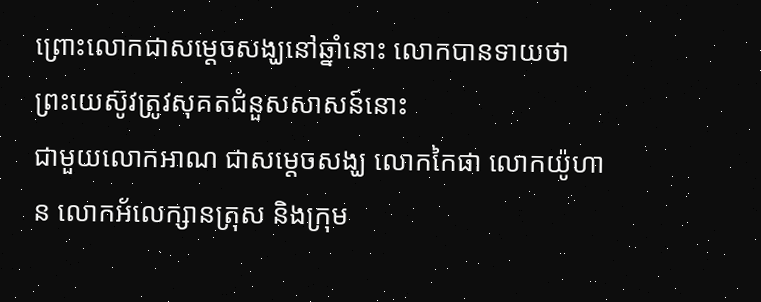ព្រោះលោកជាសម្តេចសង្ឃនៅឆ្នាំនោះ លោកបានទាយថា ព្រះយេស៊ូវត្រូវសុគតជំនួសសាសន៍នោះ
ជាមួយលោកអាណ ជាសម្តេចសង្ឃ លោកកៃផា លោកយ៉ូហាន លោកអ័លេក្សានត្រុស និងក្រុម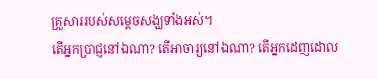គ្រួសាររបស់សម្តេចសង្ឃទាំងអស់។
តើអ្នកប្រាជ្ញនៅឯណា? តើអាចារ្យនៅឯណា? តើអ្នកដេញដោល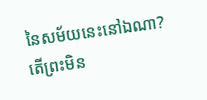នៃសម័យនេះនៅឯណា? តើព្រះមិន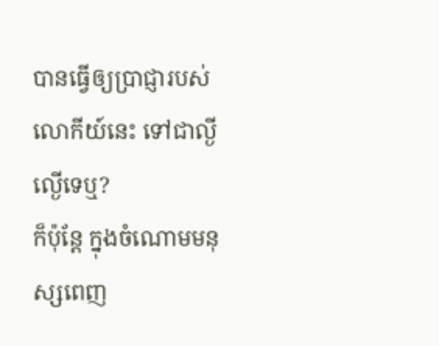បានធ្វើឲ្យប្រាជ្ញារបស់លោកីយ៍នេះ ទៅជាល្ងីល្ងើទេឬ?
ក៏ប៉ុន្តែ ក្នុងចំណោមមនុស្សពេញ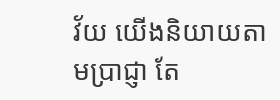វ័យ យើងនិយាយតាមប្រាជ្ញា តែ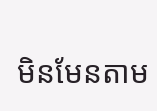មិនមែនតាម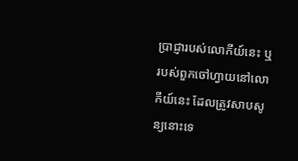ប្រាជ្ញារបស់លោកីយ៍នេះ ឬរបស់ពួកចៅហ្វាយនៅលោកីយ៍នេះ ដែលត្រូវសាបសូន្យនោះទេ